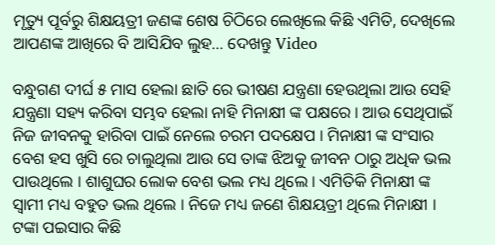ମୃତ୍ୟୁ ପୂର୍ବରୁ ଶିକ୍ଷୟତ୍ରୀ ଜଣଙ୍କ ଶେଷ ଚିଠିରେ ଲେଖିଲେ କିଛି ଏମିତି, ଦେଖିଲେ ଆପଣଙ୍କ ଆଖିରେ ବି ଆସିଯିବ ଲୁହ… ଦେଖନ୍ତୁ Video

ବନ୍ଧୁଗଣ ଦୀର୍ଘ ୫ ମାସ ହେଲା ଛାତି ରେ ଭୀଷଣ ଯନ୍ତ୍ରଣା ହେଉଥିଲା ଆଉ ସେହି ଯନ୍ତ୍ରଣା ସହ୍ୟ କରିବା ସମ୍ଭବ ହେଲା ନାହି ମିନାକ୍ଷୀ ଙ୍କ ପକ୍ଷରେ । ଆଉ ସେଥିପାଇଁ ନିଜ ଜୀବନକୁ ହାରିବା ପାଇଁ ନେଲେ ଚରମ ପଦକ୍ଷେପ । ମିନାକ୍ଷୀ ଙ୍କ ସଂସାର ବେଶ ହସ ଖୁସି ରେ ଚାଲୁଥିଲା ଆଉ ସେ ତାଙ୍କ ଝିଅକୁ ଜୀବନ ଠାରୁ ଅଧିକ ଭଲ ପାଉଥିଲେ । ଶାଶୁଘର ଲୋକ ବେଶ ଭଲ ମଧ୍ୟ ଥିଲେ । ଏମିତିକି ମିନାକ୍ଷୀ ଙ୍କ ସ୍ଵାମୀ ମଧ୍ୟ ବହୁତ ଭଲ ଥିଲେ । ନିଜେ ମଧ୍ୟ ଜଣେ ଶିକ୍ଷୟତ୍ରୀ ଥିଲେ ମିନାକ୍ଷୀ । ଟଙ୍କା ପଇସାର କିଛି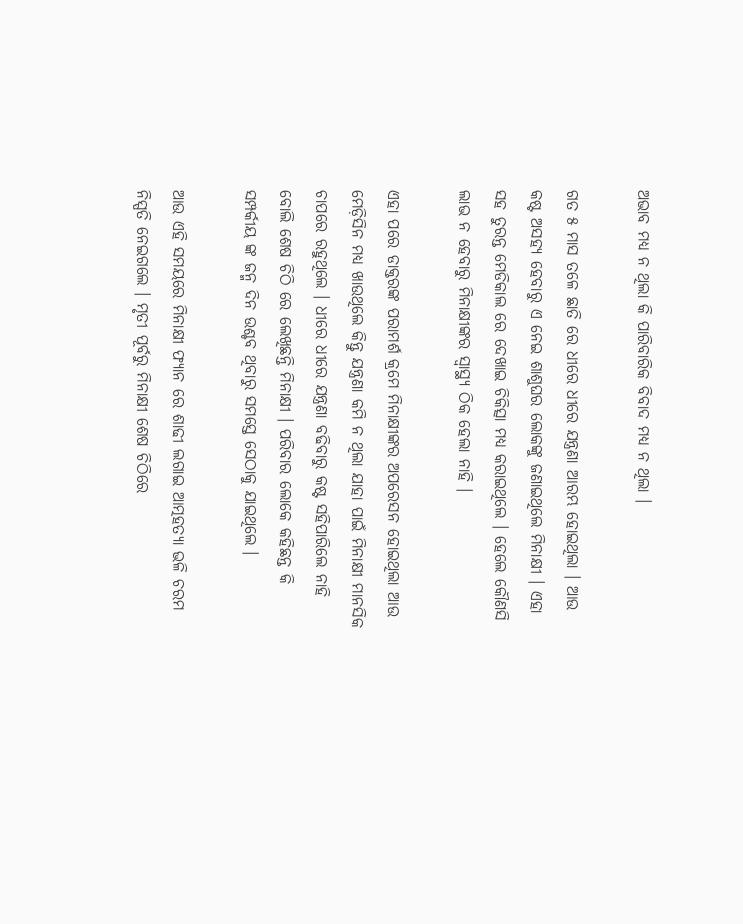ଅଭାବ ମଧ୍ୟ ନ ଥିଲା କି ପାରିବାରିକ ବିବାଦ ମଧ୍ୟ ନ ଥିଲା ।

ଗତ ୫ ମାସ ତଳେ ଛାତି ରେ ଧୀରେ ଧୀରେ ଯନ୍ତ୍ରଣା ଆରମ୍ଭ ହୋଇଥିଲା । ଆଉ କଷ୍ଟ ଅସହ୍ୟ ହେବାରୁ ଏ ନେଇ ଶାଶୁଘର ଲୋକଙ୍କୁ ଜଣାଇଥିଲେ ମିନାକ୍ଷୀ । ଏହା ସହ ତୁରନ୍ତ ମେଡିକାଲ ରେ ଦେଖାଇ ଚିକିତ୍ସା ମଧ୍ୟ କରାଇଥିଲେ । ହେଲେ କୌଣସି ଲାଭ ନ ହେବାରୁ ମିନାକ୍ଷୀଙ୍କର ସ୍ୱାସ୍ଥ୍ୟ ଠିକ ହେଲା ନାହି ।

ଏହା ପରେ ଡାକ୍ତରଙ୍କ ପରାମର୍ଶ କ୍ରମେ ମିନାକ୍ଷୀଙ୍କର ଅପରେସନ ହୋଇଥିଲା ଆଉ ମେଡ଼ିସିନ ମଧ୍ୟ ଖାଉଥିଲେ କିନ୍ତୁ ଯନ୍ତ୍ରଣା କମି ନ ଥିଲା ଯାହା ପାଇଁ ମିନାକ୍ଷୀ ମାନସିକ ଚାପରେ ରହୁଥିଲେ । ଧୀରେ ଧୀରେ ଯନ୍ତ୍ରଣା ବଢିବାରୁ କଷ୍ଟ ସହିପାରିଲେ ନାହି ବୋଲି ଶେଷ ଚିଠି ରେ ଲେଖିଛନ୍ତି ମିନାକ୍ଷୀ । ପରିବାର ଲୋକେ କହିଛନ୍ତ କି ସମ୍ପର୍କୀୟ ଙ୍କ ଜନ୍ମ ଦିନ ଉଶ୍ଚବ ଥିବାରୁ ସମସ୍ତେ ସେଠାକୁ ଯାଇଥିଲେ ।

ଆଉ ଏହି ସମୟରେ ମିନାକ୍ଷୀ ଫ୍ୟାନ ରେ ଶାଢୀ ଲଗାଇ ଆତ୍ମହତ୍ୟା ଭଳି ଚରମ ନିସ୍ପତି ନେଇଗଲେ । ମୃତୀ ପୂର୍ବରୁ ମିନାକ୍ଷୀ ଶେଷ ଚିଠିରେ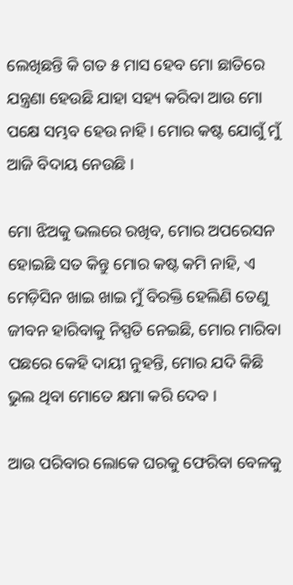ଲେଖିଛନ୍ତି କି ଗତ ୫ ମାସ ହେବ ମୋ ଛାତିରେ ଯନ୍ତ୍ରଣା ହେଉଛି ଯାହା ସହ୍ୟ କରିବା ଆଉ ମୋ ପକ୍ଷେ ସମ୍ଭବ ହେଉ ନାହି । ମୋର କଷ୍ଟ ଯୋଗୁଁ ମୁଁ ଆଜି ବିଦାୟ ନେଉଛି ।

ମୋ ଝିଅକୁ ଭଲରେ ରଖିବ, ମୋର ଅପରେସନ ହୋଇଛି ସତ କିନ୍ତୁ ମୋର କଷ୍ଟ କମି ନାହି, ଏ ମେଡ଼ିସିନ ଖାଇ ଖାଇ ମୁଁ ବିରକ୍ତି ହେଲିଣି ତେଣୁ ଜୀବନ ହାରିବାକୁ ନିସ୍ପତି ନେଇଛି, ମୋର ମାରିବା ପଛରେ କେହି ଦାୟୀ ନୁହନ୍ତି, ମୋର ଯଦି କିଛି ଭୁଲ ଥିବା ମୋତେ କ୍ଷମା କରି ଦେବ ।

ଆଉ ପରିବାର ଲୋକେ ଘରକୁ ଫେରିବା ବେଳକୁ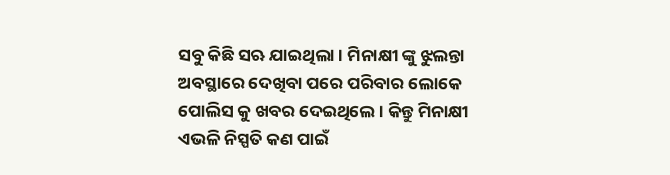ସବୁ କିଛି ସଋ ଯାଇଥିଲା । ମିନାକ୍ଷୀ ଙ୍କୁ ଝୁଲନ୍ତା ଅବସ୍ଥାରେ ଦେଖିବା ପରେ ପରିବାର ଲୋକେ ପୋଲିସ କୁ ଖବର ଦେଇଥିଲେ । କିନ୍ତୁ ମିନାକ୍ଷୀ ଏଭଳି ନିସ୍ପତି କଣ ପାଇଁ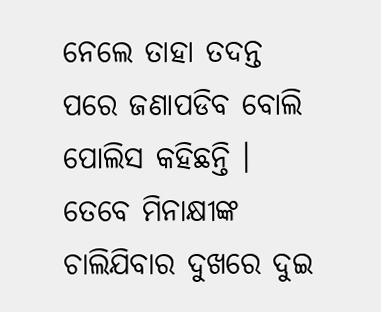ନେଲେ ତାହା ତଦନ୍ତ ପରେ ଜଣାପଡିବ ବୋଲି ପୋଲିସ କହିଛନ୍ତି । ତେବେ ମିନାକ୍ଷୀଙ୍କ ଚାଲିଯିବାର ଦୁଖରେ ଦୁଇ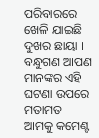ପରିବାରରେ ଖେଳି ଯାଇଛି ଦୁଖର ଛାୟା । ବନ୍ଧୁଗଣ ଆପଣ ମାନଙ୍କର ଏହି ଘଟଣା ଉପରେ ମତାମତ ଆମକୁ କମେଣ୍ଟ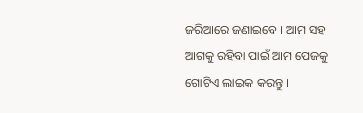ଜରିଆରେ ଜଣାଇବେ । ଆମ ସହ ଆଗକୁ ରହିବା ପାଇଁ ଆମ ପେଜକୁ ଗୋଟିଏ ଲାଇକ କରନ୍ତୁ ।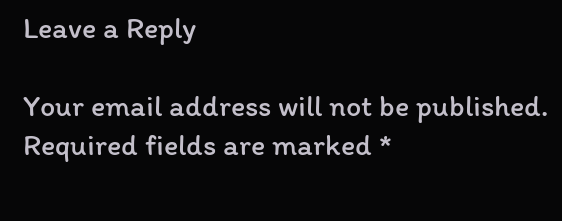Leave a Reply

Your email address will not be published. Required fields are marked *